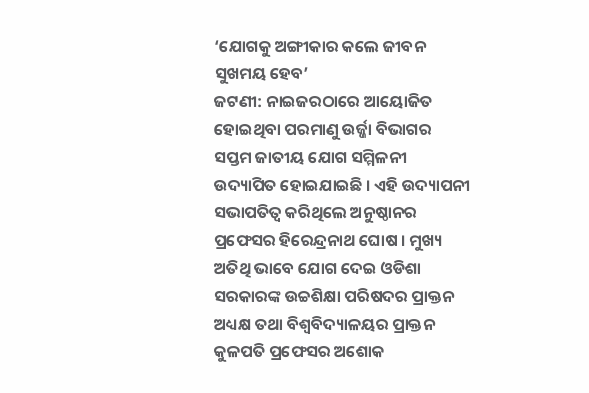‘ଯୋଗକୁ ଅଙ୍ଗୀକାର କଲେ ଜୀବନ ସୁଖମୟ ହେବ’
ଜଟଣୀ: ନାଇଜରଠାରେ ଆୟୋଜିତ ହୋଇଥିବା ପରମାଣୁ ଉର୍ଜ୍ଜା ବିଭାଗର ସପ୍ତମ ଜାତୀୟ ଯୋଗ ସମ୍ମିଳନୀ ଉଦ୍ୟାପିତ ହୋଇଯାଇଛି । ଏହି ଉଦ୍ୟାପନୀ ସଭାପତିତ୍ୱ କରିଥିଲେ ଅନୁଷ୍ଠାନର ପ୍ରଫେସର ହିରେନ୍ଦ୍ରନାଥ ଘୋଷ । ମୁଖ୍ୟ ଅତିଥି ଭାବେ ଯୋଗ ଦେଇ ଓଡିଶା ସରକାରଙ୍କ ଉଚ୍ଚଶିକ୍ଷା ପରିଷଦର ପ୍ରାକ୍ତନ ଅଧ୍ୟକ୍ଷ ତଥା ବିଶ୍ୱବିଦ୍ୟାଳୟର ପ୍ରାକ୍ତନ କୁଳପତି ପ୍ରଫେସର ଅଶୋକ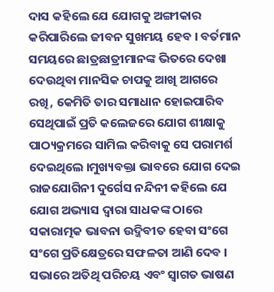ଦାସ କହିଲେ ଯେ ଯୋଗକୁ ଅଙ୍ଗୀକାର କରିପାରିଲେ ଜୀବନ ସୁଖମୟ ହେବ । ବର୍ତମାନ ସମୟରେ ଛାତ୍ରଛାତ୍ରୀମାନଙ୍କ ଭିତରେ ଦେଖା ଦେଉଥିବା ମାନସିକ ଚାପକୁ ଆଖି ଆଗରେ ରଖି, କେମିତି ତାର ସମାଧାନ ହୋଇପାରିବ ସେଥିପାଇଁ ପ୍ରତି କଲେଜରେ ଯୋଗ ଶୀକ୍ଷାକୁ ପାଠ୍ୟକ୍ରମରେ ସାମିଲ କରିବାକୁ ସେ ପରାମର୍ଶ ଦେଇଥିଲେ ।ମୁଖ୍ୟବକ୍ତା ଭାବରେ ଯୋଗ ଦେଇ ରାଜଯୋଗିନୀ ଦୁର୍ଗେସ ନନ୍ଦିନୀ କହିଲେ ଯେ ଯୋଗ ଅଭ୍ୟାସ ଦ୍ୱାରା ସାଧକଙ୍କ ଠାରେ ସକାରାତ୍ମକ ଭାବନା ଉଦ୍ଜିବୀତ ହେବା ସଂଗେ ସଂଗେ ପ୍ରତିକ୍ଷେତ୍ରରେ ସଫଳତା ଆଣି ଦେବ । ସଭାରେ ଅତିଥି ପରିଚୟ ଏବଂ ସ୍ୱାଗତ ଭାଷଣ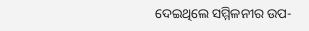ଦେଇଥିଲେ ସମ୍ମିଳନୀର ଉପ-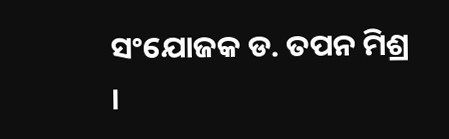ସଂଯୋଜକ ଡ. ତପନ ମିଶ୍ର ।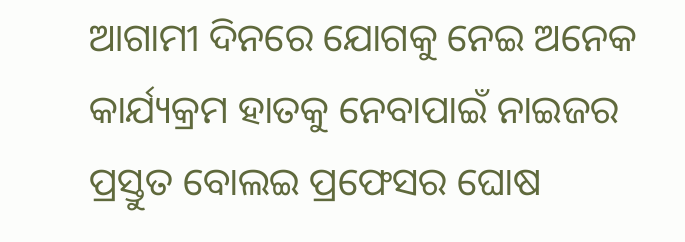ଆଗାମୀ ଦିନରେ ଯୋଗକୁ ନେଇ ଅନେକ କାର୍ଯ୍ୟକ୍ରମ ହାତକୁ ନେବାପାଇଁ ନାଇଜର ପ୍ରସ୍ତୁତ ବୋଲଇ ପ୍ରଫେସର ଘୋଷ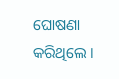ଘୋଷଣା କରିଥିଲେ ।